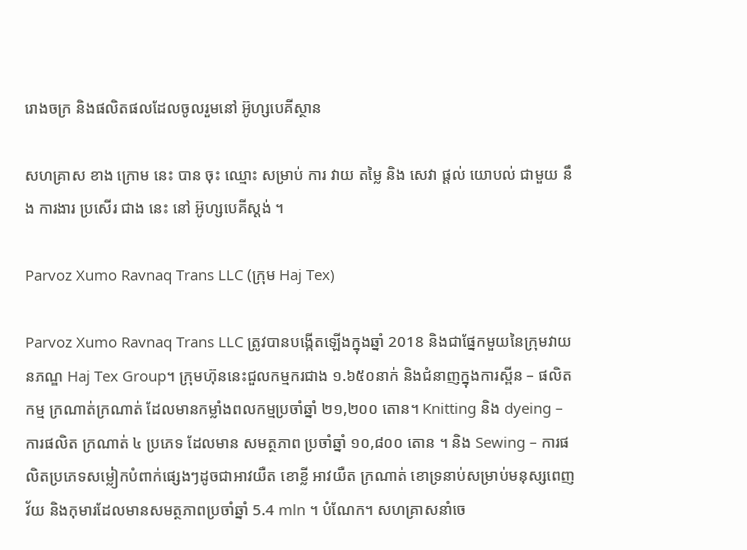រោងចក្រ និងផលិតផលដែលចូលរួមនៅ អ៊ូហ្សបេគីស្ថាន

សហគ្រាស ខាង ក្រោម នេះ បាន ចុះ ឈ្មោះ សម្រាប់ ការ វាយ តម្លៃ និង សេវា ផ្តល់ យោបល់ ជាមួយ នឹង ការងារ ប្រសើរ ជាង នេះ នៅ អ៊ូហ្សបេគីស្តង់ ។

Parvoz Xumo Ravnaq Trans LLC (ក្រុម Haj Tex)

Parvoz Xumo Ravnaq Trans LLC ត្រូវបានបង្កើតឡើងក្នុងឆ្នាំ 2018 និងជាផ្នែកមួយនៃក្រុមវាយនភណ្ឌ Haj Tex Group។ ក្រុមហ៊ុននេះជួលកម្មករជាង ១.៦៥០នាក់ និងជំនាញក្នុងការស្ពីន – ផលិតកម្ម ក្រណាត់ក្រណាត់ ដែលមានកម្លាំងពលកម្មប្រចាំឆ្នាំ ២១,២០០ តោន។ Knitting និង dyeing – ការផលិត ក្រណាត់ ៤ ប្រភេទ ដែលមាន សមត្ថភាព ប្រចាំឆ្នាំ ១០,៨០០ តោន ។ និង Sewing – ការផលិតប្រភេទសម្លៀកបំពាក់ផ្សេងៗដូចជាអាវយឺត ខោខ្លី អាវយឺត ក្រណាត់ ខោទ្រនាប់សម្រាប់មនុស្សពេញវ័យ និងកុមារដែលមានសមត្ថភាពប្រចាំឆ្នាំ 5.4 mln ។ បំណែក។ សហគ្រាសនាំចេ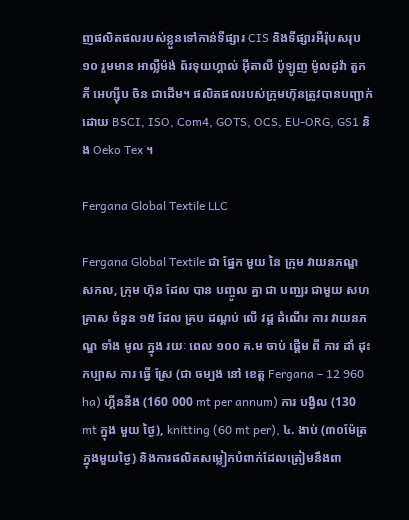ញផលិតផលរបស់ខ្លួនទៅកាន់ទីផ្សារ CIS និងទីផ្សារអឺរ៉ុបសរុប ១០ រួមមាន អាល្លឺម៉ង់ ព័រទុយហ្គាល់ អ៊ីតាលី ប៉ូឡូញ ម៉ូលដូវ៉ា តួកគី អេហ្ស៊ីប ចិន ជាដើម។ ផលិតផលរបស់ក្រុមហ៊ុនត្រូវបានបញ្ជាក់ដោយ BSCI, ISO, Com4, GOTS, OCS, EU-ORG, GS1 និង Oeko Tex ។

Fergana Global Textile LLC

Fergana Global Textile ជា ផ្នែក មួយ នៃ ក្រុម វាយនភណ្ឌ សកល, ក្រុម ហ៊ុន ដែល បាន បញ្ចូល គ្នា ជា បញ្ឈរ ជាមួយ សហគ្រាស ចំនួន ១៥ ដែល គ្រប ដណ្ដប់ លើ វដ្ត ដំណើរ ការ វាយនភណ្ឌ ទាំង មូល ក្នុង រយៈ ពេល ១០០ គ.ម ចាប់ ផ្តើម ពី ការ ដាំ ដុះ កប្បាស ការ ធ្វើ ស្រែ (ជា ចម្បង នៅ ខេត្ត Fergana – 12 960 ha) ហ្គីននីង (160 000 mt per annum) ការ បង្វិល (130 mt ក្នុង មួយ ថ្ងៃ), knitting (60 mt per), ៤. ងាប់ (៣០ម៉ែត្រក្នុងមួយថ្ងៃ) និងការផលិតសម្លៀកបំពាក់ដែលត្រៀមនឹងពា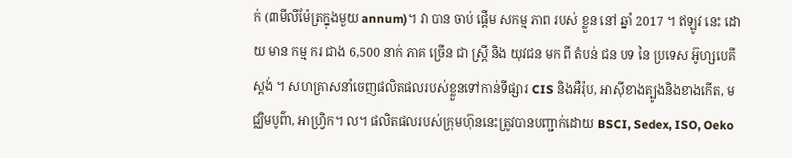ក់ (៣មីលីម៉ែត្រក្នុងមួយ annum)។ វា បាន ចាប់ ផ្តើម សកម្ម ភាព របស់ ខ្លួន នៅ ឆ្នាំ 2017 ។ ឥឡូវ នេះ ដោយ មាន កម្ម ករ ជាង 6,500 នាក់ ភាគ ច្រើន ជា ស្ត្រី និង យុវជន មក ពី តំបន់ ជន បទ នៃ ប្រទេស អ៊ូហ្សបេគីស្តង់ ។ សហគ្រាសនាំចេញផលិតផលរបស់ខ្លួនទៅកាន់ទីផ្សារ CIS និងអឺរ៉ុប, អាស៊ីខាងត្បូងនិងខាងកើត, មជ្ឈិមបូព៌ា, អាហ្វ្រិក។ ល។ ផលិតផលរបស់ក្រុមហ៊ុននេះត្រូវបានបញ្ជាក់ដោយ BSCI, Sedex, ISO, Oeko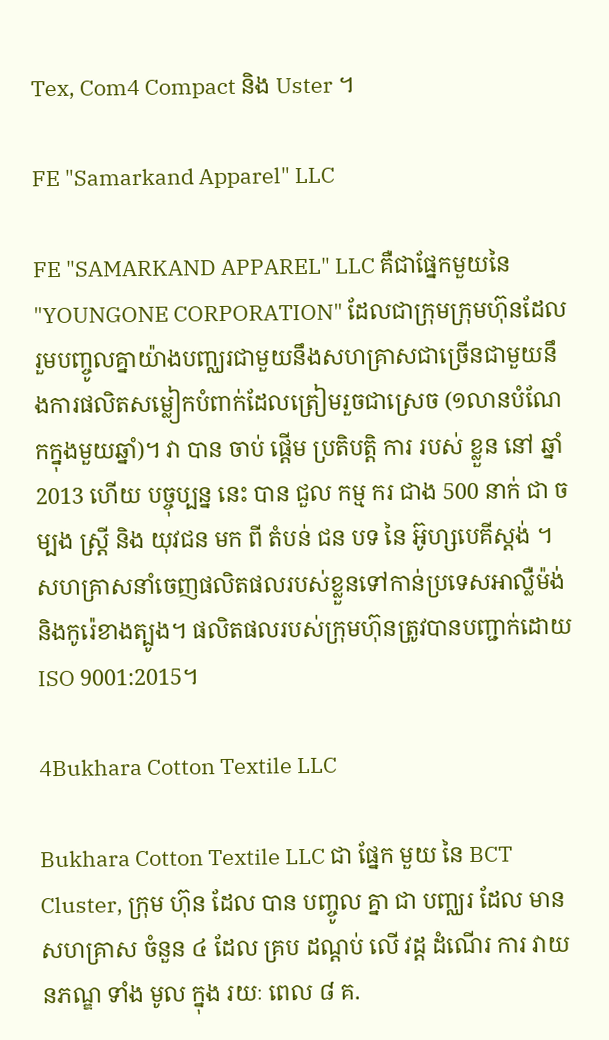Tex, Com4 Compact និង Uster ។

FE "Samarkand Apparel" LLC

FE "SAMARKAND APPAREL" LLC គឺជាផ្នែកមួយនៃ "YOUNGONE CORPORATION" ដែលជាក្រុមក្រុមហ៊ុនដែលរួមបញ្ចូលគ្នាយ៉ាងបញ្ឈរជាមួយនឹងសហគ្រាសជាច្រើនជាមួយនឹងការផលិតសម្លៀកបំពាក់ដែលត្រៀមរួចជាស្រេច (១លានបំណែកក្នុងមួយឆ្នាំ)។ វា បាន ចាប់ ផ្តើម ប្រតិបត្តិ ការ របស់ ខ្លួន នៅ ឆ្នាំ 2013 ហើយ បច្ចុប្បន្ន នេះ បាន ជួល កម្ម ករ ជាង 500 នាក់ ជា ចម្បង ស្ត្រី និង យុវជន មក ពី តំបន់ ជន បទ នៃ អ៊ូហ្សបេគីស្តង់ ។ សហគ្រាសនាំចេញផលិតផលរបស់ខ្លួនទៅកាន់ប្រទេសអាល្លឺម៉ង់និងកូរ៉េខាងត្បូង។ ផលិតផលរបស់ក្រុមហ៊ុនត្រូវបានបញ្ជាក់ដោយ ISO 9001:2015។

4Bukhara Cotton Textile LLC

Bukhara Cotton Textile LLC ជា ផ្នែក មួយ នៃ BCT Cluster, ក្រុម ហ៊ុន ដែល បាន បញ្ចូល គ្នា ជា បញ្ឈរ ដែល មាន សហគ្រាស ចំនួន ៤ ដែល គ្រប ដណ្ដប់ លើ វដ្ត ដំណើរ ការ វាយនភណ្ឌ ទាំង មូល ក្នុង រយៈ ពេល ៨ គ.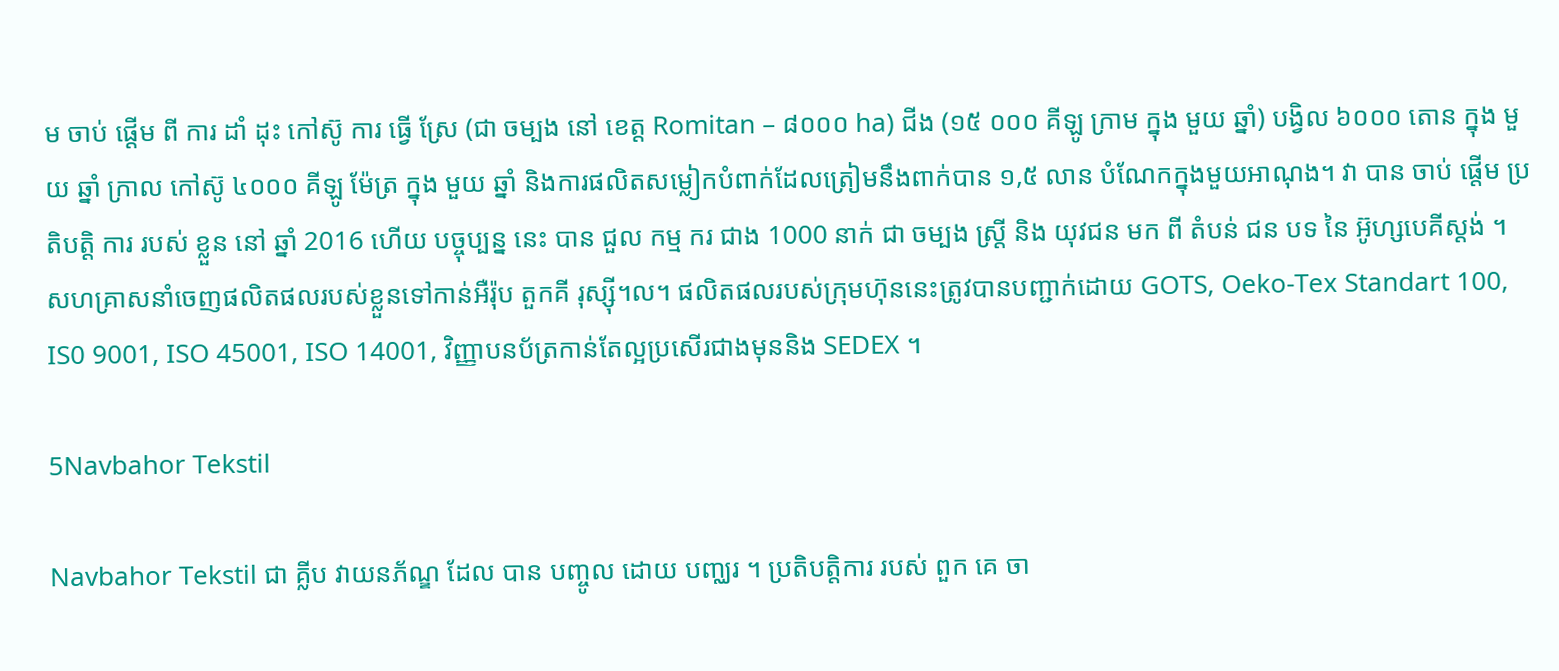ម ចាប់ ផ្តើម ពី ការ ដាំ ដុះ កៅស៊ូ ការ ធ្វើ ស្រែ (ជា ចម្បង នៅ ខេត្ត Romitan – ៨០០០ ha) ជីង (១៥ ០០០ គីឡូ ក្រាម ក្នុង មួយ ឆ្នាំ) បង្វិល ៦០០០ តោន ក្នុង មួយ ឆ្នាំ ក្រាល កៅស៊ូ ៤០០០ គីឡូ ម៉ែត្រ ក្នុង មួយ ឆ្នាំ និងការផលិតសម្លៀកបំពាក់ដែលត្រៀមនឹងពាក់បាន ១,៥ លាន បំណែកក្នុងមួយអាណុង។ វា បាន ចាប់ ផ្តើម ប្រតិបត្តិ ការ របស់ ខ្លួន នៅ ឆ្នាំ 2016 ហើយ បច្ចុប្បន្ន នេះ បាន ជួល កម្ម ករ ជាង 1000 នាក់ ជា ចម្បង ស្ត្រី និង យុវជន មក ពី តំបន់ ជន បទ នៃ អ៊ូហ្សបេគីស្តង់ ។ សហគ្រាសនាំចេញផលិតផលរបស់ខ្លួនទៅកាន់អឺរ៉ុប តួកគី រុស្ស៊ី។ល។ ផលិតផលរបស់ក្រុមហ៊ុននេះត្រូវបានបញ្ជាក់ដោយ GOTS, Oeko-Tex Standart 100, IS0 9001, ISO 45001, ISO 14001, វិញ្ញាបនប័ត្រកាន់តែល្អប្រសើរជាងមុននិង SEDEX ។

5Navbahor Tekstil

Navbahor Tekstil ជា គ្លីប វាយនភ័ណ្ឌ ដែល បាន បញ្ចូល ដោយ បញ្ឈរ ។ ប្រតិបត្តិការ របស់ ពួក គេ ចា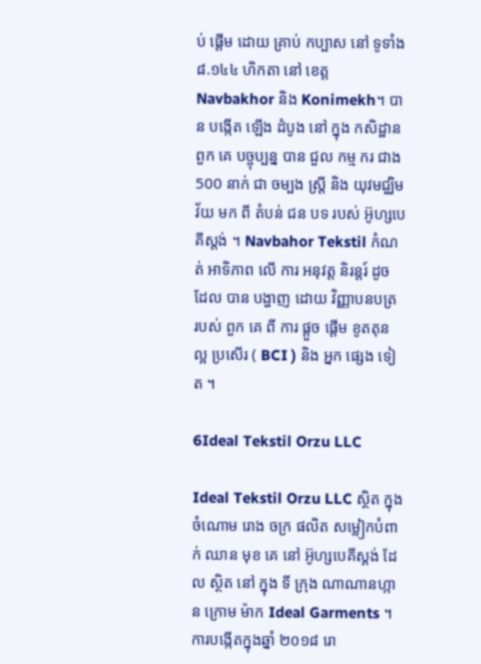ប់ ផ្តើម ដោយ គ្រាប់ កប្បាស នៅ ទូទាំង ៨.១៤៤ ហិកតា នៅ ខេត្ត Navbakhor និង Konimekh។ បាន បង្កើត ឡើង ដំបូង នៅ ក្នុង កសិដ្ឋាន ពួក គេ បច្ចុប្បន្ន បាន ជួល កម្ម ករ ជាង 500 នាក់ ជា ចម្បង ស្ត្រី និង យុវមជ្ឈិមវ័យ មក ពី តំបន់ ជន បទ របស់ អ៊ូហ្សបេគីស្តង់ ។ Navbahor Tekstil កំណត់ អាទិភាព លើ ការ អនុវត្ត និរន្តរ៍ ដូច ដែល បាន បង្ហាញ ដោយ វិញ្ញាបនបត្រ របស់ ពួក គេ ពី ការ ផ្តួច ផ្តើម ខូតតុន ល្អ ប្រសើរ ( BCI ) និង អ្នក ផ្សេង ទៀត ។

6Ideal Tekstil Orzu LLC

Ideal Tekstil Orzu LLC ស្ថិត ក្នុង ចំណោម រោង ចក្រ ផលិត សម្លៀកបំពាក់ ឈាន មុខ គេ នៅ អ៊ូហ្សបេគីស្តង់ ដែល ស្ថិត នៅ ក្នុង ទី ក្រុង ណាណានហ្កាន ក្រោម ម៉ាក Ideal Garments ។ ការបង្កើតក្នុងឆ្នាំ ២០១៨ រោ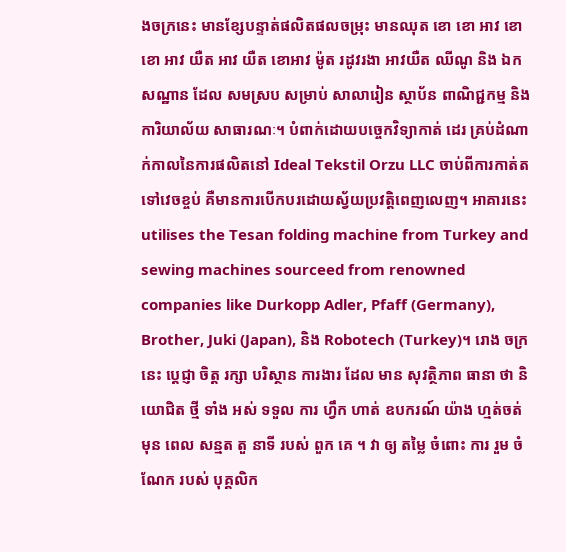ងចក្រនេះ មានខ្សែបន្ទាត់ផលិតផលចម្រុះ មានឈុត ខោ ខោ អាវ ខោ ខោ អាវ យឺត អាវ យឺត ខោអាវ ម៉ូត រដូវរងា អាវយឺត ឈីណូ និង ឯកសណ្ឋាន ដែល សមស្រប សម្រាប់ សាលារៀន ស្ថាប័ន ពាណិជ្ជកម្ម និង ការិយាល័យ សាធារណៈ។ បំពាក់ដោយបច្ចេកវិទ្យាកាត់ ដេរ គ្រប់ដំណាក់កាលនៃការផលិតនៅ Ideal Tekstil Orzu LLC ចាប់ពីការកាត់តទៅវេចខ្ចប់ គឺមានការបើកបរដោយស្វ័យប្រវត្តិពេញលេញ។ អាគារនេះ utilises the Tesan folding machine from Turkey and sewing machines sourceed from renowned companies like Durkopp Adler, Pfaff (Germany), Brother, Juki (Japan), និង Robotech (Turkey)។ រោង ចក្រ នេះ ប្តេជ្ញា ចិត្ត រក្សា បរិស្ថាន ការងារ ដែល មាន សុវត្ថិភាព ធានា ថា និយោជិត ថ្មី ទាំង អស់ ទទួល ការ ហ្វឹក ហាត់ ឧបករណ៍ យ៉ាង ហ្មត់ចត់ មុន ពេល សន្មត តួ នាទី របស់ ពួក គេ ។ វា ឲ្យ តម្លៃ ចំពោះ ការ រួម ចំណែក របស់ បុគ្គលិក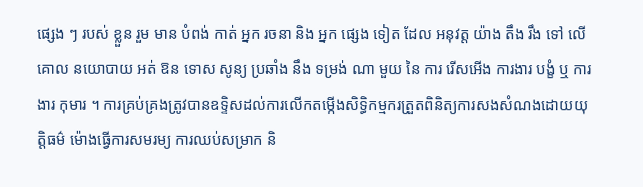ផ្សេង ៗ របស់ ខ្លួន រួម មាន បំពង់ កាត់ អ្នក រចនា និង អ្នក ផ្សេង ទៀត ដែល អនុវត្ត យ៉ាង តឹង រឹង ទៅ លើ គោល នយោបាយ អត់ ឱន ទោស សូន្យ ប្រឆាំង នឹង ទម្រង់ ណា មួយ នៃ ការ រើសអើង ការងារ បង្ខំ ឬ ការងារ កុមារ ។ ការគ្រប់គ្រងត្រូវបានឧទ្ទិសដល់ការលើកតម្កើងសិទ្ធិកម្មករត្រួតពិនិត្យការសងសំណងដោយយុត្តិធម៌ ម៉ោងធ្វើការសមរម្យ ការឈប់សម្រាក និ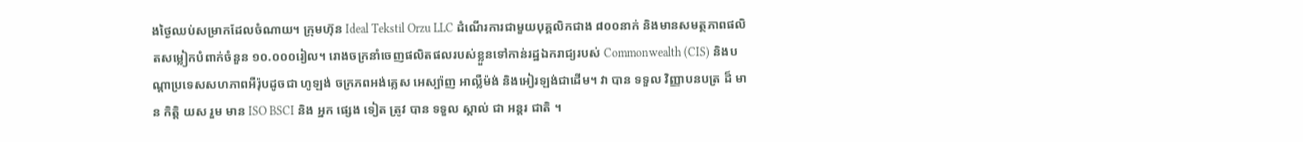ងថ្ងៃឈប់សម្រាកដែលចំណាយ។ ក្រុមហ៊ុន Ideal Tekstil Orzu LLC ដំណើរការជាមួយបុគ្គលិកជាង ៨០០នាក់ និងមានសមត្ថភាពផលិតសម្លៀកបំពាក់ចំនួន ១០.០០០រៀល។ រោងចក្រនាំចេញផលិតផលរបស់ខ្លួនទៅកាន់រដ្ឋឯករាជ្យរបស់ Commonwealth (CIS) និងបណ្តាប្រទេសសហភាពអឺរ៉ុបដូចជា ហូឡង់ ចក្រភពអង់គ្លេស អេស្ប៉ាញ អាល្លឺម៉ង់ និងអៀរឡង់ជាដើម។ វា បាន ទទួល វិញ្ញាបនបត្រ ដ៏ មាន កិត្តិ យស រួម មាន ISO BSCI និង អ្នក ផ្សេង ទៀត ត្រូវ បាន ទទួល ស្គាល់ ជា អន្តរ ជាតិ ។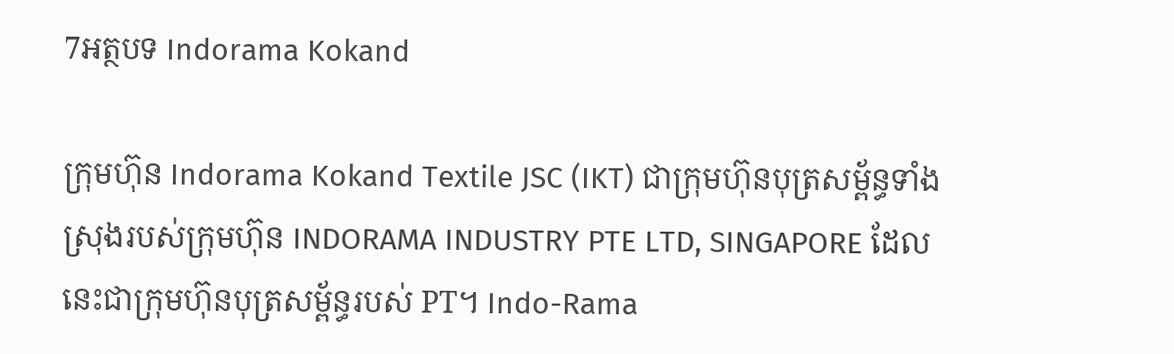7អត្ថបទ Indorama Kokand

ក្រុមហ៊ុន Indorama Kokand Textile JSC (IKT) ជាក្រុមហ៊ុនបុត្រសម្ព័ន្ធទាំងស្រុងរបស់ក្រុមហ៊ុន INDORAMA INDUSTRY PTE LTD, SINGAPORE ដែលនេះជាក្រុមហ៊ុនបុត្រសម្ព័ន្ធរបស់ PT។ Indo-Rama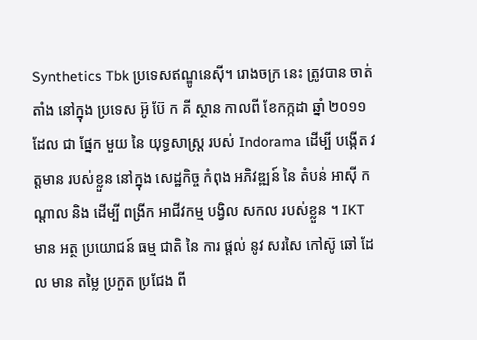Synthetics Tbk ប្រទេសឥណ្ឌូនេស៊ី។ រោងចក្រ នេះ ត្រូវបាន ចាត់តាំង នៅក្នុង ប្រទេស អ៊ូ ប៊ែ ក គី ស្ថាន កាលពី ខែកក្កដា ឆ្នាំ ២០១១ ដែល ជា ផ្នែក មួយ នៃ យុទ្ធសាស្ត្រ របស់ Indorama ដើម្បី បង្កើត វត្តមាន របស់ខ្លួន នៅក្នុង សេដ្ឋកិច្ច កំពុង អភិវឌ្ឍន៍ នៃ តំបន់ អាស៊ី កណ្តាល និង ដើម្បី ពង្រីក អាជីវកម្ម បង្វិល សកល របស់ខ្លួន ។ IKT មាន អត្ថ ប្រយោជន៍ ធម្ម ជាតិ នៃ ការ ផ្តល់ នូវ សរសៃ កៅស៊ូ ឆៅ ដែល មាន តម្លៃ ប្រកួត ប្រជែង ពី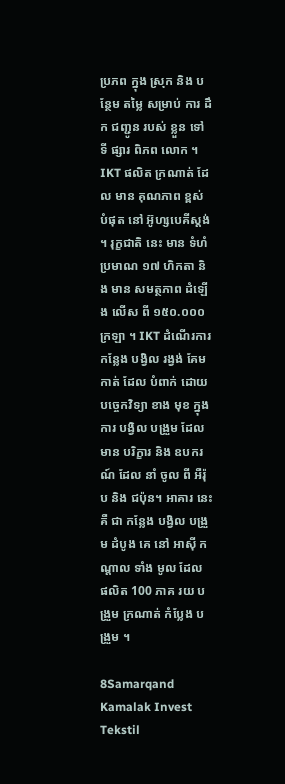ប្រភព ក្នុង ស្រុក និង បន្ថែម តម្លៃ សម្រាប់ ការ ដឹក ជញ្ជូន របស់ ខ្លួន ទៅ ទី ផ្សារ ពិភព លោក ។ IKT ផលិត ក្រណាត់ ដែល មាន គុណភាព ខ្ពស់ បំផុត នៅ អ៊ូហ្សបេគីស្តង់ ។ រុក្ខជាតិ នេះ មាន ទំហំ ប្រមាណ ១៧ ហិកតា និង មាន សមត្ថភាព ដំឡើង លើស ពី ១៥០.០០០ ក្រឡា ។ IKT ដំណើរការ កន្លែង បង្វិល រង្វង់ គែម កាត់ ដែល បំពាក់ ដោយ បច្ចេកវិទ្យា ខាង មុខ ក្នុង ការ បង្វិល បង្រួម ដែល មាន បរិក្ខារ និង ឧបករណ៍ ដែល នាំ ចូល ពី អឺរ៉ុប និង ជប៉ុន។ អាគារ នេះ គឺ ជា កន្លែង បង្វិល បង្រួម ដំបូង គេ នៅ អាស៊ី កណ្តាល ទាំង មូល ដែល ផលិត 100 ភាគ រយ បង្រួម ក្រណាត់ កំប្លែង បង្រួម ។

8Samarqand Kamalak Invest Tekstil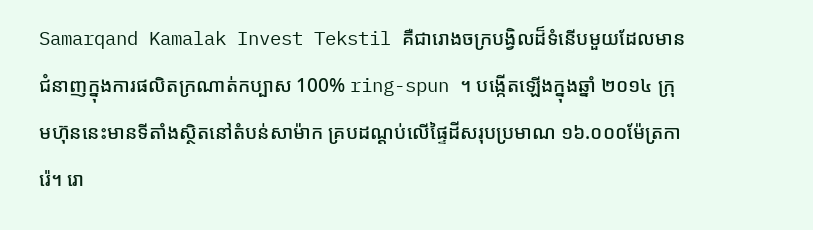Samarqand Kamalak Invest Tekstil គឺជារោងចក្របង្វិលដ៏ទំនើបមួយដែលមានជំនាញក្នុងការផលិតក្រណាត់កប្បាស 100% ring-spun ។ បង្កើតឡើងក្នុងឆ្នាំ ២០១៤ ក្រុមហ៊ុននេះមានទីតាំងស្ថិតនៅតំបន់សាម៉ាក គ្របដណ្តប់លើផ្ទៃដីសរុបប្រមាណ ១៦.០០០ម៉ែត្រការ៉េ។ រោ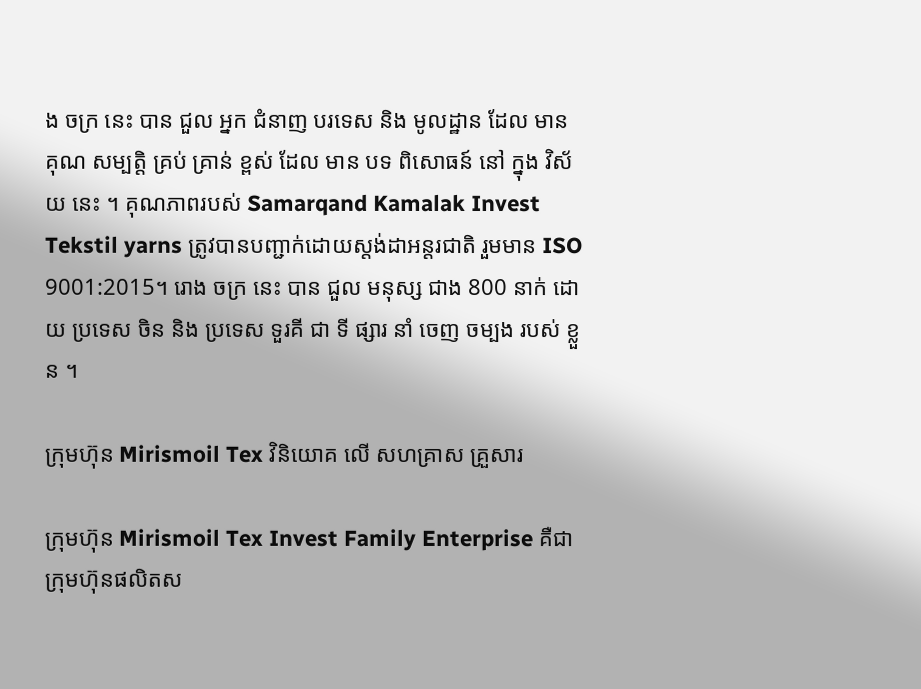ង ចក្រ នេះ បាន ជួល អ្នក ជំនាញ បរទេស និង មូលដ្ឋាន ដែល មាន គុណ សម្បត្តិ គ្រប់ គ្រាន់ ខ្ពស់ ដែល មាន បទ ពិសោធន៍ នៅ ក្នុង វិស័យ នេះ ។ គុណភាពរបស់ Samarqand Kamalak Invest Tekstil yarns ត្រូវបានបញ្ជាក់ដោយស្តង់ដាអន្តរជាតិ រួមមាន ISO 9001:2015។ រោង ចក្រ នេះ បាន ជួល មនុស្ស ជាង 800 នាក់ ដោយ ប្រទេស ចិន និង ប្រទេស ទួរគី ជា ទី ផ្សារ នាំ ចេញ ចម្បង របស់ ខ្លួន ។

ក្រុមហ៊ុន Mirismoil Tex វិនិយោគ លើ សហគ្រាស គ្រួសារ

ក្រុមហ៊ុន Mirismoil Tex Invest Family Enterprise គឺជាក្រុមហ៊ុនផលិតស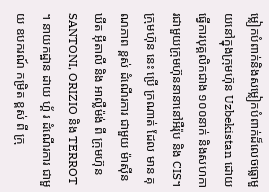ម្លៀកបំពាក់និងសម្លៀកបំពាក់ដ៏លេចធ្លោមួយនៅក្នុងក្រុមហ៊ុន Uzbekistan ដោយធ្វើការបុគ្គលិកជាង ១០០នាក់ និងសហការជាមួយក្រុមហ៊ុននានានៅអឺរ៉ុប និង CIS។ ក្រុមហ៊ុន នេះ ប្រើ ក្រណាត់ ដែល មាន គុណភាព ខ្ពស់ ដំណើរការ ជាមួយ ម៉ាស៊ីន ឃីត អ៊ីតាលី និង អាល្លឺម៉ង់ ពី ក្រុមហ៊ុន SANTONI, ORIZIO និង TERROT ។ នាយកដ្ឋាន ដាយ ហ្គ័ រ ដំណើរការ ជាមួយ ឧបករណ៍ កម្រិត ខ្ពស់ ពី ក្រុ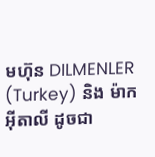មហ៊ុន DILMENLER (Turkey) និង ម៉ាក អ៊ីតាលី ដូចជា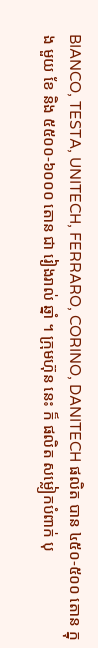BIANCO, TESTA, UNITECH, FERRARO, CORINO, DANITECH ផលិត បាន ៤៥០-៥០០ តោន ក្នុង មួយ ខែ និង ៥៥០០-៦០០០ តោន ជា រៀងរាល់ ឆ្នាំ ។ ក្រុមហ៊ុន នេះ ក៏ ផលិត សម្លៀកបំពាក់ បុ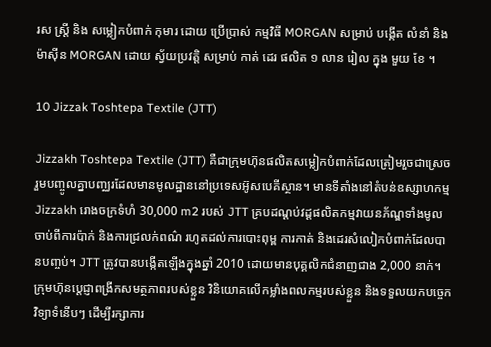រស ស្ត្រី និង សម្លៀកបំពាក់ កុមារ ដោយ ប្រើប្រាស់ កម្មវិធី MORGAN សម្រាប់ បង្កើត លំនាំ និង ម៉ាស៊ីន MORGAN ដោយ ស្វ័យប្រវត្តិ សម្រាប់ កាត់ ដេរ ផលិត ១ លាន រៀល ក្នុង មួយ ខែ ។

10 Jizzak Toshtepa Textile (JTT)

Jizzakh Toshtepa Textile (JTT) គឺជាក្រុមហ៊ុនផលិតសម្លៀកបំពាក់ដែលត្រៀមរួចជាស្រេចរួមបញ្ចូលគ្នាបញ្ឈរដែលមានមូលដ្ឋាននៅប្រទេសអ៊ូសបេគីស្ថាន។ មានទីតាំងនៅតំបន់ឧស្សាហកម្ម Jizzakh រោងចក្រទំហំ 30,000 m2 របស់ JTT គ្របដណ្តប់វដ្តផលិតកម្មវាយនភ័ណ្ឌទាំងមូល ចាប់ពីការប៉ាក់ និងការជ្រលក់ពណ៌ រហូតដល់ការបោះពុម្ព ការកាត់ និងដេរសំលៀកបំពាក់ដែលបានបញ្ចប់។ JTT ត្រូវបានបង្កើតឡើងក្នុងឆ្នាំ 2010 ដោយមានបុគ្គលិកជំនាញជាង 2,000 នាក់។ ក្រុមហ៊ុនប្តេជ្ញាពង្រីកសមត្ថភាពរបស់ខ្លួន វិនិយោគលើកម្លាំងពលកម្មរបស់ខ្លួន និងទទួលយកបច្ចេកវិទ្យាទំនើបៗ ដើម្បីរក្សាការ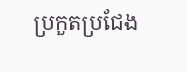ប្រកួតប្រជែង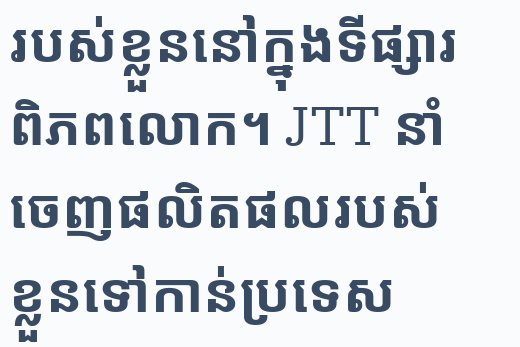របស់ខ្លួននៅក្នុងទីផ្សារពិភពលោក។ JTT នាំចេញផលិតផលរបស់ខ្លួនទៅកាន់ប្រទេស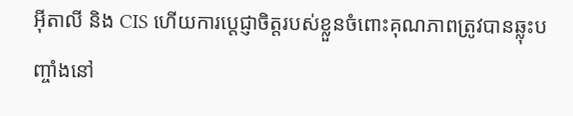អ៊ីតាលី និង CIS ហើយការប្តេជ្ញាចិត្តរបស់ខ្លួនចំពោះគុណភាពត្រូវបានឆ្លុះបញ្ចាំងនៅ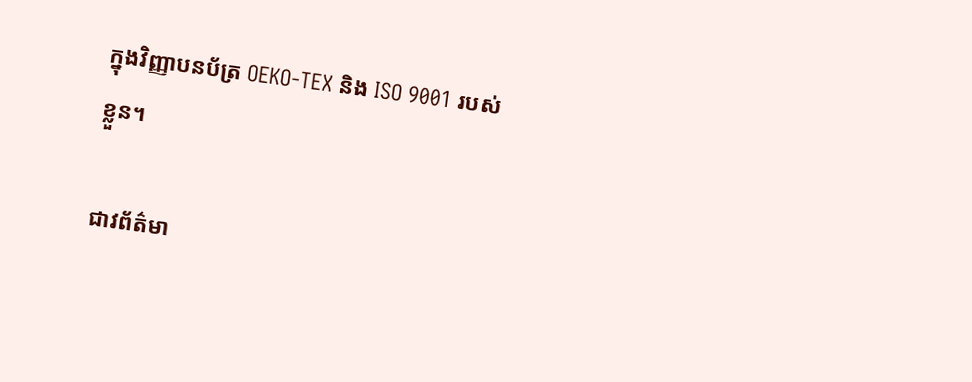ក្នុងវិញ្ញាបនប័ត្រ OEKO-TEX និង ISO 9001 របស់ខ្លួន។

ជាវព័ត៌មា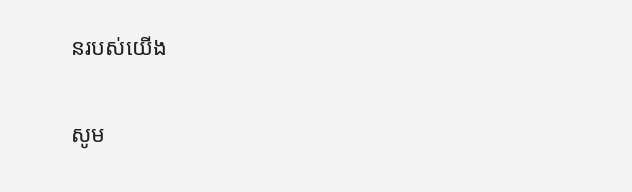នរបស់យើង

សូម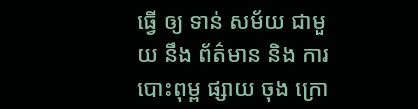ធ្វើ ឲ្យ ទាន់ សម័យ ជាមួយ នឹង ព័ត៌មាន និង ការ បោះពុម្ព ផ្សាយ ចុង ក្រោ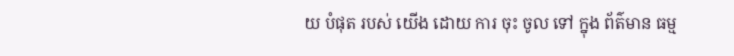យ បំផុត របស់ យើង ដោយ ការ ចុះ ចូល ទៅ ក្នុង ព័ត៌មាន ធម្ម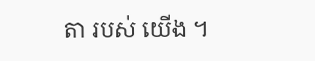តា របស់ យើង ។